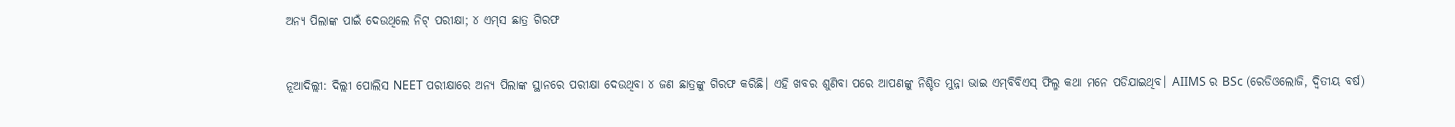ଅନ୍ୟ ପିଲାଙ୍କ ପାଇଁ ଦେଉଥିଲେ ନିଟ୍‌ ପରୀକ୍ଷା; ୪ ଏମ୍‌ସ ଛାତ୍ର ଗିରଫ


ନୂଆଦିଲ୍ଲୀ: ଦିଲ୍ଲୀ ପୋଲିସ NEET ପରୀକ୍ଷାରେ ଅନ୍ୟ ପିଲାଙ୍କ ସ୍ଥାନରେ ପରୀକ୍ଷା ଦେଉଥିବା ୪ ଜଣ ଛାତ୍ରଙ୍କୁ ଗିରଫ କରିଛି। ଏହି ଖବର ଶୁଣିବା ପରେ ଆପଣଙ୍କୁ ନିଶ୍ଚିତ ମୁନ୍ନା ଭାଇ ଏମ୍‌ବିବିଏସ୍‌ ଫିଲ୍ମ କଥା ମନେ ପଡିଯାଇଥିବ। AIIMS ର BSc (ରେଡିଓଲୋଜି, ଦ୍ୱିତୀୟ ବର୍ଷ)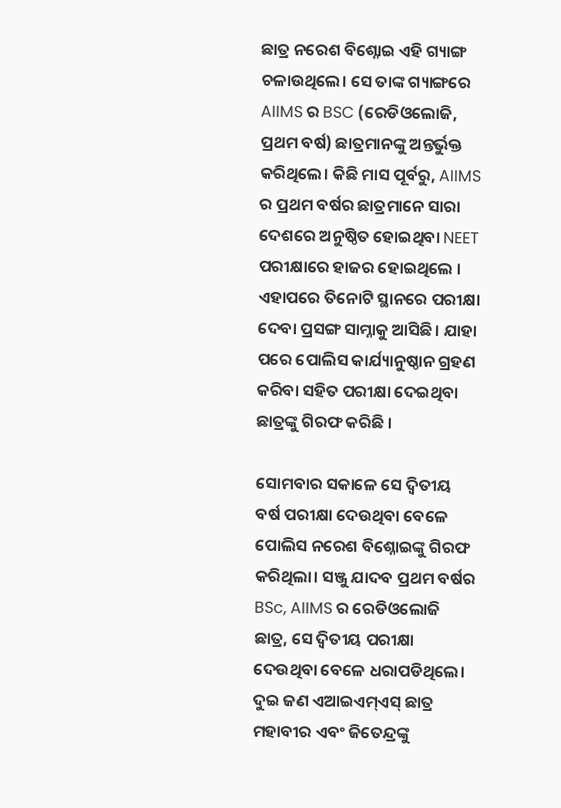ଛାତ୍ର ନରେଶ ବିଶ୍ନୋଇ ଏହି ଗ୍ୟାଙ୍ଗ ଚଳାଉଥିଲେ। ସେ ତାଙ୍କ ଗ୍ୟାଙ୍ଗରେ AIIMS ର BSC (ରେଡିଓଲୋଜି, ପ୍ରଥମ ବର୍ଷ) ଛାତ୍ରମାନଙ୍କୁ ଅନ୍ତର୍ଭୁକ୍ତ କରିଥିଲେ। କିଛି ମାସ ପୂର୍ବରୁ, AIIMS ର ପ୍ରଥମ ବର୍ଷର ଛାତ୍ରମାନେ ସାରା ଦେଶରେ ଅନୁଷ୍ଠିତ ହୋଇଥିବା NEET ପରୀକ୍ଷାରେ ହାଜର ହୋଇଥିଲେ । ଏହାପରେ ତିନୋଟି ସ୍ଥାନରେ ପରୀକ୍ଷା ଦେବା ପ୍ରସଙ୍ଗ ସାମ୍ନାକୁ ଆସିଛି। ଯାହା ପରେ ପୋଲିସ କାର୍ଯ୍ୟାନୁଷ୍ଠାନ ଗ୍ରହଣ କରିବା ସହିତ ପରୀକ୍ଷା ଦେଇଥିବା ଛାତ୍ରଙ୍କୁ ଗିରଫ କରିଛି ।

ସୋମବାର ସକାଳେ ସେ ଦ୍ୱିତୀୟ ବର୍ଷ ପରୀକ୍ଷା ଦେଉଥିବା ବେଳେ ପୋଲିସ ନରେଶ ବିଶ୍ନୋଇଙ୍କୁ ଗିରଫ କରିଥିଲା। ସଞ୍ଜୁ ଯାଦବ ପ୍ରଥମ ବର୍ଷର BSc, AIIMS ର ରେଡିଓଲୋଜି ଛାତ୍ର, ସେ ଦ୍ୱିତୀୟ ପରୀକ୍ଷା ଦେଉଥିବା ବେଳେ ଧରାପଡିଥିଲେ। ଦୁଇ ଜଣ ଏଆଇଏମ୍ଏସ୍ ଛାତ୍ର ମହାବୀର ଏବଂ ଜିତେନ୍ଦ୍ରଙ୍କୁ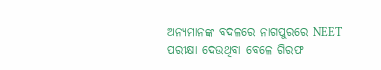ଅନ୍ୟମାନଙ୍କ ବଦଳରେ ନାଗପୁରରେ NEET ପରୀକ୍ଷା ଦେଉଥିବା ବେଳେ ଗିରଫ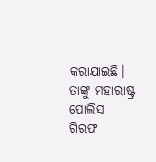କରାଯାଇଛି। ତାଙ୍କୁ ମହାରାଷ୍ଟ୍ର ପୋଲିସ ଗିରଫ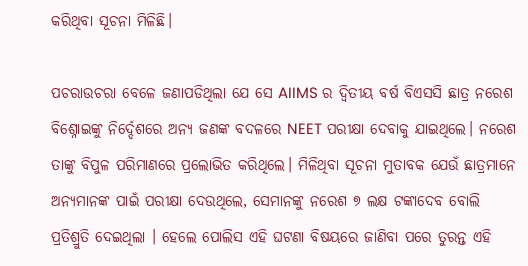କରିଥିବା ସୂଚନା ମିଳିଛି।

ପଚରାଉଚରା ବେଳେ ଜଣାପଡିଥିଲା ଯେ ସେ AIIMS ର ଦ୍ୱିତୀୟ ବର୍ଷ ବିଏସସି ଛାତ୍ର ନରେଶ ବିଶ୍ନୋଇଙ୍କୁ ନିର୍ଦ୍ଦେଶରେ ଅନ୍ୟ ଜଣଙ୍କ ବଦଳରେ NEET ପରୀକ୍ଷା ‌ଦେବାକୁ ଯାଇଥିଲେ। ନରେଶ ତାଙ୍କୁ ବିପୁଳ ପରିମାଣରେ ପ୍ରଲୋଭିତ କରିଥିଲେ। ମିଳିଥିବା ସୂଚନା ମୁତାବକ ଯେଉଁ ଛାତ୍ରମାନେ ଅନ୍ୟମାନଙ୍କ ପାଇଁ ପରୀକ୍ଷା ଦେଉଥିଲେ, ସେମାନଙ୍କୁ ନରେଶ ୭ ଲକ୍ଷ ଟଙ୍କାଦେବ ବୋଲି ପ୍ରତିଶ୍ରୁତି ଦେଇଥିଲା । ହେଲେ ପୋଲିସ ଏହି ଘଟଣା ବିଷୟରେ ଜାଣିବା ପରେ ତୁରନ୍ତ ଏହି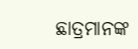ଛାତ୍ରମାନଙ୍କ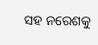ସହ ନରେଶକୁ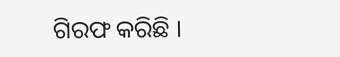ଗିରଫ କରିଛି ।